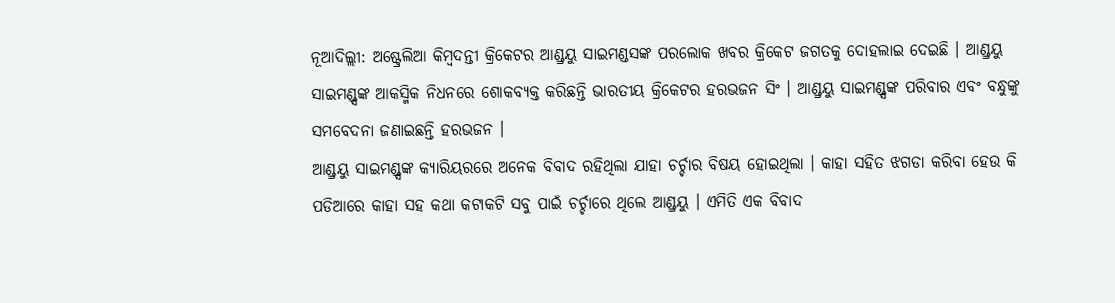ନୂଆଦିଲ୍ଲୀ: ଅଷ୍ଟ୍ରେଲିଆ କିମ୍ବଦନ୍ତୀ କ୍ରିକେଟର ଆଣ୍ଡ୍ରୟୁ ସାଇମଣ୍ଡସଙ୍କ ପରଲୋକ ଖବର କ୍ରିକେଟ ଜଗତକୁ ଦୋହଲାଇ ଦେଇଛି । ଆଣ୍ଡ୍ରୟୁ ସାଇମଣ୍ଡ୍ସଙ୍କ ଆକସ୍ମିକ ନିଧନରେ ଶୋକବ୍ୟକ୍ତ କରିଛନ୍ତି ଭାରତୀୟ କ୍ରିକେଟର ହରଭଜନ ସିଂ । ଆଣ୍ଡ୍ରୟୁ ସାଇମଣ୍ଡ୍ସଙ୍କ ପରିବାର ଏବଂ ବନ୍ଧୁଙ୍କୁ ସମବେଦନା ଜଣାଇଛନ୍ତି ହରଭଜନ ।
ଆଣ୍ଡ୍ରୟୁ ସାଇମଣ୍ଡ୍ସଙ୍କ କ୍ୟାରିୟରରେ ଅନେକ ବିବାଦ ରହିଥିଲା ଯାହା ଚର୍ଚ୍ଚାର ବିଷୟ ହୋଇଥିଲା । କାହା ସହିତ ଝଗଡା କରିବା ହେଉ କି ପଡିଆରେ କାହା ସହ କଥା କଟାକଟି ସବୁ ପାଇଁ ଚର୍ଚ୍ଚାରେ ଥିଲେ ଆଣ୍ଡ୍ରୟୁ । ଏମିତି ଏକ ବିବାଦ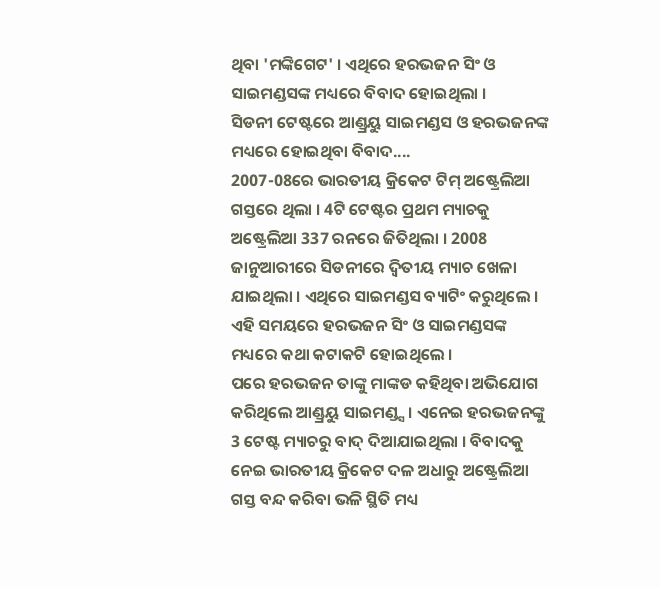ଥିବା 'ମଙ୍କିଗେଟ' । ଏଥିରେ ହରଭଜନ ସିଂ ଓ ସାଇମଣ୍ଡସଙ୍କ ମଧ୍ୟରେ ବିବାଦ ହୋଇଥିଲା ।
ସିଡନୀ ଟେଷ୍ଟରେ ଆଣ୍ଡ୍ରୟୁ ସାଇମଣ୍ଡସ ଓ ହରଭଜନଙ୍କ ମଧ୍ୟରେ ହୋଇଥିବା ବିବାଦ....
2007-08ରେ ଭାରତୀୟ କ୍ରିକେଟ ଟିମ୍ ଅଷ୍ଟ୍ରେଲିଆ ଗସ୍ତରେ ଥିଲା । 4ଟି ଟେଷ୍ଟର ପ୍ରଥମ ମ୍ୟାଚକୁ ଅଷ୍ଟ୍ରେଲିଆ 337 ରନରେ ଜିତିଥିଲା । 2008 ଜାନୁଆରୀରେ ସିଡନୀରେ ଦ୍ବିତୀୟ ମ୍ୟାଚ ଖେଳା ଯାଇଥିଲା । ଏଥିରେ ସାଇମଣ୍ଡସ ବ୍ୟାଟିଂ କରୁଥିଲେ । ଏହି ସମୟରେ ହରଭଜନ ସିଂ ଓ ସାଇମଣ୍ଡସଙ୍କ ମଧ୍ୟରେ କଥା କଟାକଟି ହୋଇଥିଲେ ।
ପରେ ହରଭଜନ ତାଙ୍କୁ ମାଙ୍କଡ କହିଥିବା ଅଭିଯୋଗ କରିଥିଲେ ଆଣ୍ଡ୍ରୟୁ ସାଇମଣ୍ଡ୍ସ । ଏନେଇ ହରଭଜନଙ୍କୁ 3 ଟେଷ୍ଟ ମ୍ୟାଚରୁ ବାଦ୍ ଦିଆଯାଇଥିଲା । ବିବାଦକୁ ନେଇ ଭାରତୀୟ କ୍ରିକେଟ ଦଳ ଅଧାରୁ ଅଷ୍ଟ୍ରେଲିଆ ଗସ୍ତ ବନ୍ଦ କରିବା ଭଳି ସ୍ଥିତି ମଧ୍ୟ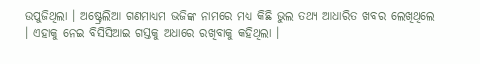ଉପୁଜିଥିଲା । ଅଷ୍ଟ୍ରେଲିଆ ଗଣମାଧ୍ୟମ ଭଜିଙ୍କ ନାମରେ ମଧ୍ୟ କିଛି ଭୁଲ ତଥ୍ୟ ଆଧାରିତ ଖବର ଲେଖିଥିଲେ । ଏହାକୁ ନେଇ ବିସିସିଆଇ ଗସ୍ତକୁ ଅଧାରେ ରଖିବାକୁ କହିଥିଲା ।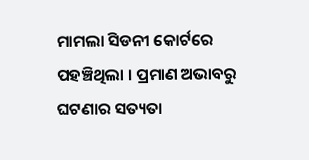ମାମଲା ସିଡନୀ କୋର୍ଟରେ ପହଞ୍ଚିଥିଲା । ପ୍ରମାଣ ଅଭାବରୁ ଘଟଣାର ସତ୍ୟତା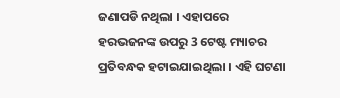ଜଣାପଡି ନଥିଲା । ଏହାପରେ ହରଭଜନଙ୍କ ଉପରୁ 3 ଟେଷ୍ଟ ମ୍ୟାଚର ପ୍ରତିବନ୍ଧକ ହଟାଇଯାଇଥିଲା । ଏହି ଘଟଣା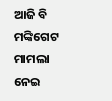ଆଜି ବି ମଙ୍କିଗେଟ ମାମଲା ନେଇ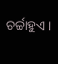ଚର୍ଚ୍ଚାହୁଏ ।